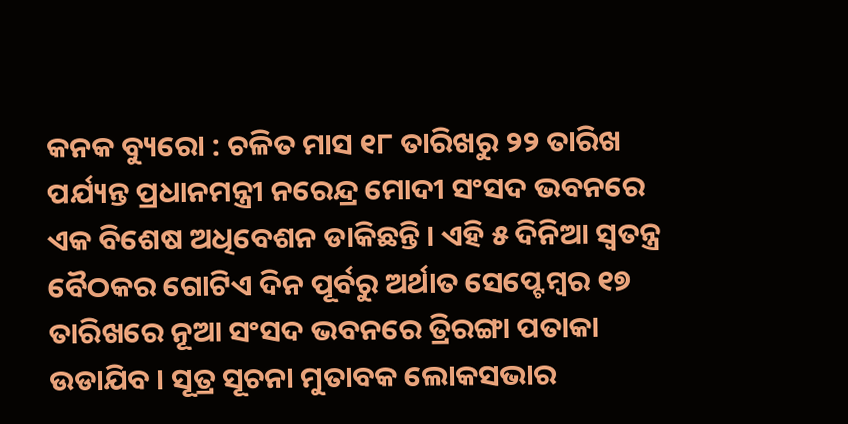କନକ ବ୍ୟୁରୋ : ଚଳିତ ମାସ ୧୮ ତାରିଖରୁ ୨୨ ତାରିଖ ପର୍ଯ୍ୟନ୍ତ ପ୍ରଧାନମନ୍ତ୍ରୀ ନରେନ୍ଦ୍ର ମୋଦୀ ସଂସଦ ଭବନରେ ଏକ ବିଶେଷ ଅଧିବେଶନ ଡାକିଛନ୍ତି । ଏହି ୫ ଦିନିଆ ସ୍ୱତନ୍ତ୍ର ବୈଠକର ଗୋଟିଏ ଦିନ ପୂର୍ବରୁ ଅର୍ଥାତ ସେପ୍ଟେମ୍ବର ୧୭ ତାରିଖରେ ନୂଆ ସଂସଦ ଭବନରେ ତ୍ରିରଙ୍ଗା ପତାକା ଉଡାଯିବ । ସୂତ୍ର ସୂଚନା ମୁତାବକ ଲୋକସଭାର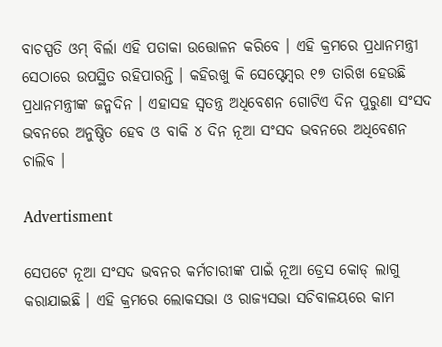ବାଚସ୍ପତି ଓମ୍ ବିର୍ଲା ଏହି ପତାକା ଉତ୍ତୋଳନ କରିବେ । ଏହି କ୍ରମରେ ପ୍ରଧାନମନ୍ତ୍ରୀ ସେଠାରେ ଉପସ୍ଥିତ ରହିପାରନ୍ତି । କହିରଖୁ କି ସେପ୍ଟେମ୍ବର ୧୭ ତାରିଖ ହେଉଛି ପ୍ରଧାନମନ୍ତ୍ରୀଙ୍କ ଜନ୍ମଦିନ । ଏହାସହ ସ୍ୱତନ୍ତ୍ର ଅଧିବେଶନ ଗୋଟିଏ ଦିନ ପୁରୁଣା ସଂସଦ ଭବନରେ ଅନୁଷ୍ଠିତ ହେବ ଓ ବାକି ୪ ଦିନ ନୂଆ ସଂସଦ ଭବନରେ ଅଧିବେଶନ ଚାଲିବ ।

Advertisment

ସେପଟେ ନୂଆ ସଂସଦ ଭବନର କର୍ମଚାରୀଙ୍କ ପାଇଁ ନୂଆ ଡ୍ରେସ କୋଡ୍ ଲାଗୁ କରାଯାଇଛି । ଏହି କ୍ରମରେ ଲୋକସଭା ଓ ରାଜ୍ୟସଭା ସଚିବାଳୟରେ କାମ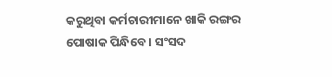କରୁଥିବା କର୍ମଚାରୀମାନେ ଖାକି ରଙ୍ଗର ପୋଷାକ ପିନ୍ଧିବେ । ସଂସଦ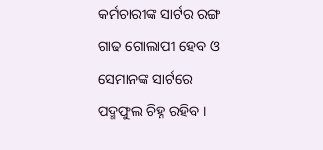କର୍ମଚାରୀଙ୍କ ସାର୍ଟର ରଙ୍ଗ ଗାଢ ଗୋଲାପୀ ହେବ ଓ ସେମାନଙ୍କ ସାର୍ଟରେ ପଦ୍ମଫୁଲ ଚିହ୍ନ ରହିବ ।